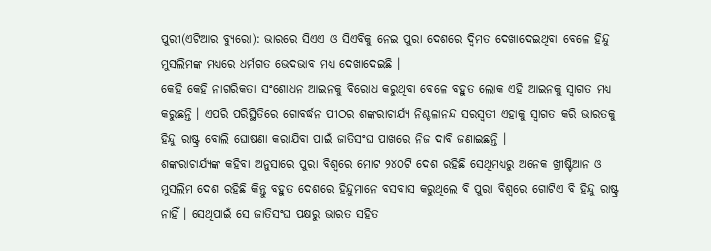ପୁରୀ(ଏଟିଆର ବ୍ୟୁରୋ): ଭାରରେ ସିଏଏ ଓ ସିଏବିକୁ ନେଇ ପୁରା ଦେଶରେ ଦ୍ୱିମତ ଦେଖାଦେଇଥିବା ବେଳେ ହିନ୍ଦୁ ମୁସଲିମଙ୍କ ମଧ୍ୟରେ ଧର୍ମଗତ ଭେଦଭାବ ମଧ୍ୟ ଦେଖାଦେଇଛି ।
କେହି କେହି ନାଗରିକତା ସଂଶୋଧନ ଆଇନକୁ ବିରୋଧ କରୁଥିବା ବେଳେ ବହୁତ ଲୋକ ଏହି ଆଇନକୁ ସ୍ୱାଗତ ମଧ୍ୟ କରୁଛନ୍ତି । ଏପରି ପରିସ୍ଥିତିରେ ଗୋବର୍ଦ୍ଧନ ପୀଠର ଶଙ୍କରାଚାର୍ଯ୍ୟ ନିଶ୍ଚଳାନନ୍ଦ ସରସ୍ୱତୀ ଏହାକୁ ସ୍ୱାଗତ କରି ଭାରତକୁ ହିନ୍ଦୁ ରାଷ୍ଟ୍ର ବୋଲି ଘୋଷଣା କରାଯିବା ପାଇଁ ଜାତିସଂଘ ପାଖରେ ନିଜ ଦାବି ଜଣାଇଛନ୍ତି ।
ଶଙ୍କରାଚାର୍ଯ୍ୟଙ୍କ କହିବା ଅନୁସାରେ ପୁରା ବିଶ୍ୱରେ ମୋଟ ୨୪୦ଟି ଦେଶ ରହିଛି ସେଥିମଧ୍ୟରୁ ଅନେକ ଖ୍ରୀଷ୍ଟିଆନ ଓ ମୁସଲିମ ଦେଶ ରହିଛି କିନ୍ତୁ ବହୁତ ଦେଶରେ ହିନ୍ଦୁମାନେ ବସବାସ କରୁଥିଲେ ବି ପୁରା ବିଶ୍ୱରେ ଗୋଟିଏ ବି ହିନ୍ଦୁ ରାଷ୍ଟ୍ର ନାହିଁ । ସେଥିପାଇଁ ସେ ଜାତିସଂଘ ପକ୍ଷରୁ ଭାରତ ସହିତ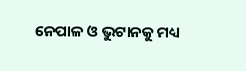ନେପାଳ ଓ ଭୁଟାନକୁ ମଧ୍ୟ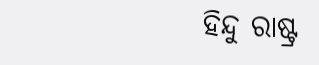ହିନ୍ଦୁ ରାଷ୍ଟ୍ର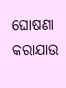ଘୋଷଣା କରାଯାଉ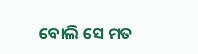ବୋଲି ସେ ମତ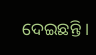ଦେଇଛନ୍ତି ।